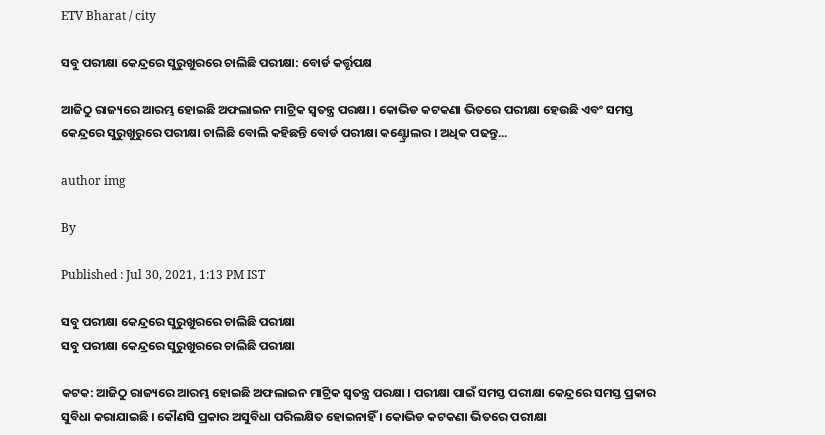ETV Bharat / city

ସବୁ ପରୀକ୍ଷା କେନ୍ଦ୍ରରେ ସୁରୁଖୁରରେ ଚାଲିଛି ପରୀକ୍ଷା: ବୋର୍ଡ କର୍ତ୍ତୃପକ୍ଷ

ଆଜିଠୁ ରାଜ୍ୟରେ ଆରମ୍ଭ ହୋଇଛି ଅଫଲାଇନ ମାଟ୍ରିକ ସ୍ବତନ୍ତ୍ର ପରକ୍ଷା । କୋଭିଡ କଟକଣା ଭିତରେ ପରୀକ୍ଷା ହେଉଛି ଏବଂ ସମସ୍ତ କେନ୍ଦ୍ରରେ ସୁରୁଖୁରୁରେ ପରୀକ୍ଷା ଚାଲିଛି ବୋଲି କହିଛନ୍ତି ବୋର୍ଡ ପରୀକ୍ଷା କଣ୍ଟ୍ରୋଲର । ଅଧିକ ପଢନ୍ତୁ...

author img

By

Published : Jul 30, 2021, 1:13 PM IST

ସବୁ ପରୀକ୍ଷା କେନ୍ଦ୍ରରେ ସୁରୁଖୁରରେ ଚାଲିଛି ପରୀକ୍ଷା
ସବୁ ପରୀକ୍ଷା କେନ୍ଦ୍ରରେ ସୁରୁଖୁରରେ ଚାଲିଛି ପରୀକ୍ଷା

କଟକ: ଆଜିଠୁ ରାଜ୍ୟରେ ଆରମ୍ଭ ହୋଇଛି ଅଫଲାଇନ ମାଟ୍ରିକ ସ୍ବତନ୍ତ୍ର ପରକ୍ଷା । ପରୀକ୍ଷା ପାଇଁ ସମସ୍ତ ପରୀକ୍ଷା କେନ୍ଦ୍ରରେ ସମସ୍ତ ପ୍ରକାର ସୁବିଧା କରାଯାଇଛି । କୌଣସି ପ୍ରକାର ଅସୁବିଧା ପରିଲକ୍ଷିତ ହୋଇନାହିଁ । କୋଭିଡ କଟକଣା ଭିତରେ ପରୀକ୍ଷା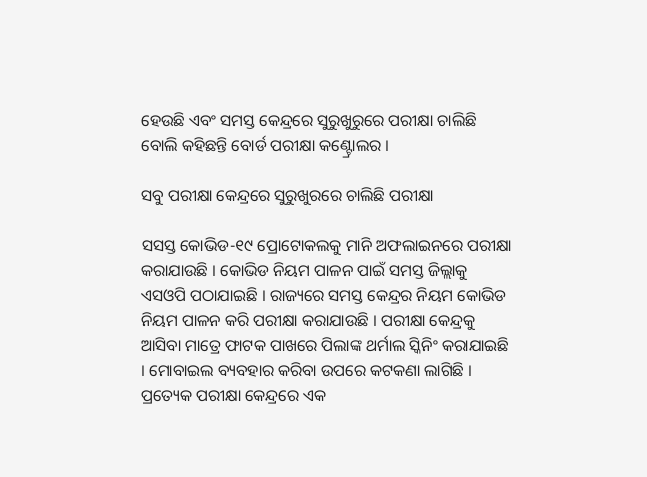ହେଉଛି ଏବଂ ସମସ୍ତ କେନ୍ଦ୍ରରେ ସୁରୁଖୁରୁରେ ପରୀକ୍ଷା ଚାଲିଛି ବୋଲି କହିଛନ୍ତି ବୋର୍ଡ ପରୀକ୍ଷା କଣ୍ଟ୍ରୋଲର ।

ସବୁ ପରୀକ୍ଷା କେନ୍ଦ୍ରରେ ସୁରୁଖୁରରେ ଚାଲିଛି ପରୀକ୍ଷା

ସସସ୍ତ କୋଭିଡ-୧୯ ପ୍ରୋଟୋକଲକୁ ମାନି ଅଫଲାଇନରେ ପରୀକ୍ଷା କରାଯାଉଛି । କୋଭିଡ ନିୟମ ପାଳନ ପାଇଁ ସମସ୍ତ ଜିଲ୍ଲାକୁ ଏସଓପି ପଠାଯାଇଛି । ରାଜ୍ୟରେ ସମସ୍ତ କେନ୍ଦ୍ରର ନିୟମ କୋଭିଡ ନିୟମ ପାଳନ କରି ପରୀକ୍ଷା କରାଯାଉଛି । ପରୀକ୍ଷା କେନ୍ଦ୍ରକୁ ଆସିବା ମାତ୍ରେ ଫାଟକ ପାଖରେ ପିଲାଙ୍କ ଥର୍ମାଲ ସ୍କିନିଂ କରାଯାଇଛି । ମୋବାଇଲ ବ୍ୟବହାର କରିବା ଉପରେ କଟକଣା ଲାଗିଛି । ପ୍ରତ୍ୟେକ ପରୀକ୍ଷା କେନ୍ଦ୍ରରେ ଏକ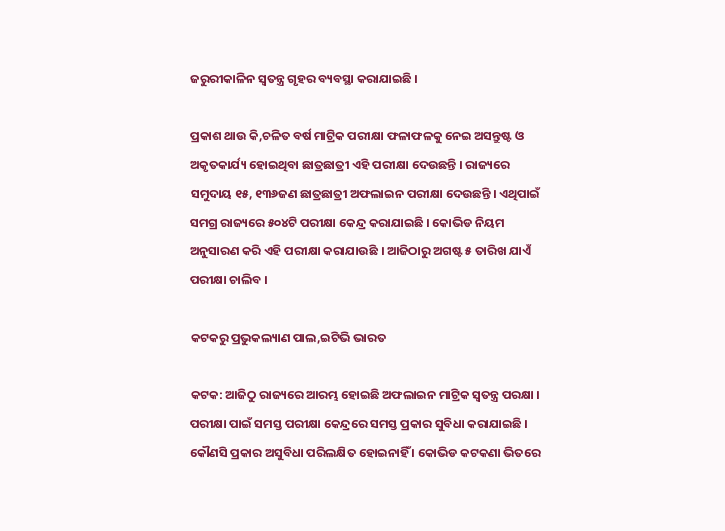ଜରୁରୀକାଳିନ ସ୍ବତନ୍ତ୍ର ଗୃହର ବ୍ୟବସ୍ଥା କରାଯାଇଛି ।

ପ୍ରକାଶ ଥାଉ କି,ଚଳିତ ବର୍ଷ ମାଟ୍ରିକ ପରୀକ୍ଷା ଫଳାଫଳକୁ ନେଇ ଅସନ୍ତୁଷ୍ଟ ଓ ଅକୃତକାର୍ଯ୍ୟ ହୋଇଥିବା ଛାତ୍ରଛାତ୍ରୀ ଏହି ପରୀକ୍ଷା ଦେଉଛନ୍ତି । ରାଜ୍ୟରେ ସମୁଦାୟ ୧୫, ୧୩୬ଜଣ ଛାତ୍ରଛାତ୍ରୀ ଅଫଲାଇନ ପରୀକ୍ଷା ଦେଉଛନ୍ତି । ଏଥିପାଇଁ ସମଗ୍ର ରାଜ୍ୟରେ ୫୦୪ଟି ପରୀକ୍ଷା କେନ୍ଦ୍ର କରାଯାଇଛି । କୋଭିଡ ନିୟମ ଅନୁସାରଣ କରି ଏହି ପରୀକ୍ଷା କରାଯାଉଛି । ଆଜିଠାରୁ ଅଗଷ୍ଟ ୫ ତାରିଖ ଯାଏଁ ପରୀକ୍ଷା ଚାଲିବ ।

କଟକରୁ ପ୍ରଭୁକଲ୍ୟାଣ ପାଲ,ଇଟିଭି ଭାରତ

କଟକ: ଆଜିଠୁ ରାଜ୍ୟରେ ଆରମ୍ଭ ହୋଇଛି ଅଫଲାଇନ ମାଟ୍ରିକ ସ୍ବତନ୍ତ୍ର ପରକ୍ଷା । ପରୀକ୍ଷା ପାଇଁ ସମସ୍ତ ପରୀକ୍ଷା କେନ୍ଦ୍ରରେ ସମସ୍ତ ପ୍ରକାର ସୁବିଧା କରାଯାଇଛି । କୌଣସି ପ୍ରକାର ଅସୁବିଧା ପରିଲକ୍ଷିତ ହୋଇନାହିଁ । କୋଭିଡ କଟକଣା ଭିତରେ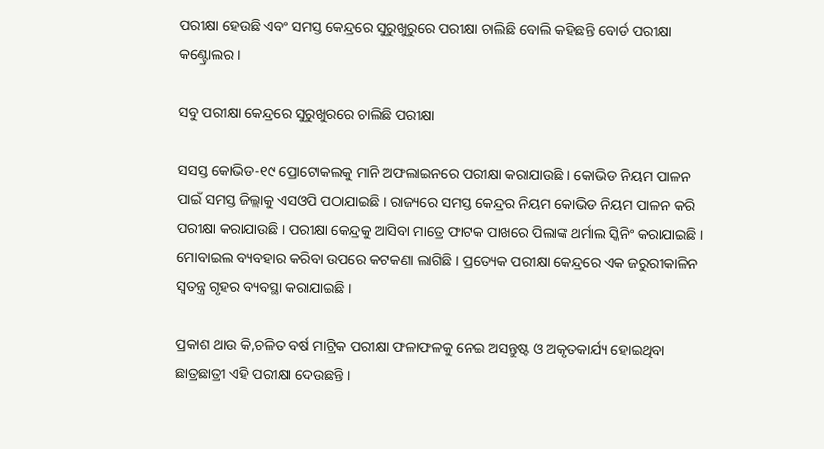ପରୀକ୍ଷା ହେଉଛି ଏବଂ ସମସ୍ତ କେନ୍ଦ୍ରରେ ସୁରୁଖୁରୁରେ ପରୀକ୍ଷା ଚାଲିଛି ବୋଲି କହିଛନ୍ତି ବୋର୍ଡ ପରୀକ୍ଷା କଣ୍ଟ୍ରୋଲର ।

ସବୁ ପରୀକ୍ଷା କେନ୍ଦ୍ରରେ ସୁରୁଖୁରରେ ଚାଲିଛି ପରୀକ୍ଷା

ସସସ୍ତ କୋଭିଡ-୧୯ ପ୍ରୋଟୋକଲକୁ ମାନି ଅଫଲାଇନରେ ପରୀକ୍ଷା କରାଯାଉଛି । କୋଭିଡ ନିୟମ ପାଳନ ପାଇଁ ସମସ୍ତ ଜିଲ୍ଲାକୁ ଏସଓପି ପଠାଯାଇଛି । ରାଜ୍ୟରେ ସମସ୍ତ କେନ୍ଦ୍ରର ନିୟମ କୋଭିଡ ନିୟମ ପାଳନ କରି ପରୀକ୍ଷା କରାଯାଉଛି । ପରୀକ୍ଷା କେନ୍ଦ୍ରକୁ ଆସିବା ମାତ୍ରେ ଫାଟକ ପାଖରେ ପିଲାଙ୍କ ଥର୍ମାଲ ସ୍କିନିଂ କରାଯାଇଛି । ମୋବାଇଲ ବ୍ୟବହାର କରିବା ଉପରେ କଟକଣା ଲାଗିଛି । ପ୍ରତ୍ୟେକ ପରୀକ୍ଷା କେନ୍ଦ୍ରରେ ଏକ ଜରୁରୀକାଳିନ ସ୍ବତନ୍ତ୍ର ଗୃହର ବ୍ୟବସ୍ଥା କରାଯାଇଛି ।

ପ୍ରକାଶ ଥାଉ କି,ଚଳିତ ବର୍ଷ ମାଟ୍ରିକ ପରୀକ୍ଷା ଫଳାଫଳକୁ ନେଇ ଅସନ୍ତୁଷ୍ଟ ଓ ଅକୃତକାର୍ଯ୍ୟ ହୋଇଥିବା ଛାତ୍ରଛାତ୍ରୀ ଏହି ପରୀକ୍ଷା ଦେଉଛନ୍ତି ।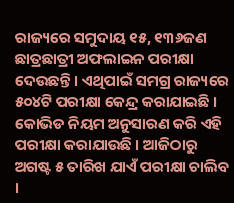ରାଜ୍ୟରେ ସମୁଦାୟ ୧୫, ୧୩୬ଜଣ ଛାତ୍ରଛାତ୍ରୀ ଅଫଲାଇନ ପରୀକ୍ଷା ଦେଉଛନ୍ତି । ଏଥିପାଇଁ ସମଗ୍ର ରାଜ୍ୟରେ ୫୦୪ଟି ପରୀକ୍ଷା କେନ୍ଦ୍ର କରାଯାଇଛି । କୋଭିଡ ନିୟମ ଅନୁସାରଣ କରି ଏହି ପରୀକ୍ଷା କରାଯାଉଛି । ଆଜିଠାରୁ ଅଗଷ୍ଟ ୫ ତାରିଖ ଯାଏଁ ପରୀକ୍ଷା ଚାଲିବ ।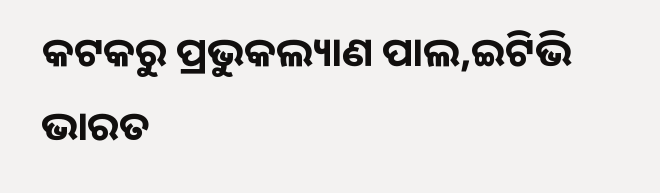କଟକରୁ ପ୍ରଭୁକଲ୍ୟାଣ ପାଲ,ଇଟିଭି ଭାରତ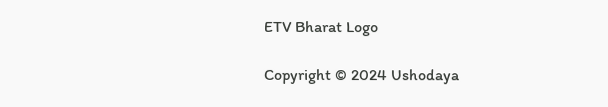ETV Bharat Logo

Copyright © 2024 Ushodaya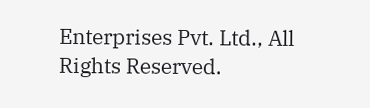Enterprises Pvt. Ltd., All Rights Reserved.